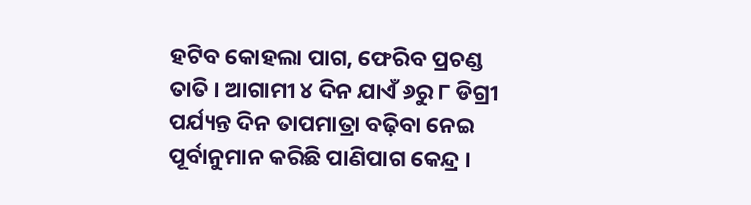ହଟିବ କୋହଲା ପାଗ, ଫେରିବ ପ୍ରଚଣ୍ଡ ତାତି । ଆଗାମୀ ୪ ଦିନ ଯାଏଁ ୬ରୁ ୮ ଡିଗ୍ରୀ ପର୍ଯ୍ୟନ୍ତ ଦିନ ତାପମାତ୍ରା ବଢ଼ିବା ନେଇ ପୂର୍ବାନୁମାନ କରିଛି ପାଣିପାଗ କେନ୍ଦ୍ର ।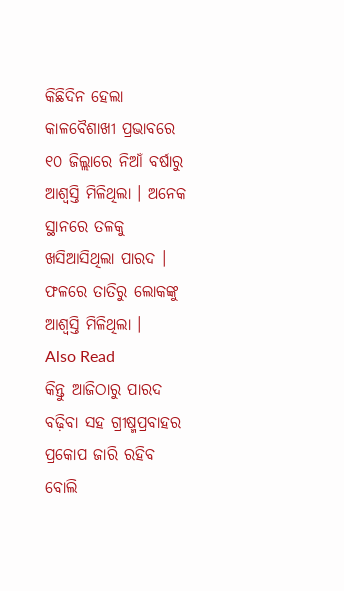କିଛିଦିନ ହେଲା କାଳବୈଶାଖୀ ପ୍ରଭାବରେ ୧୦ ଜିଲ୍ଲାରେ ନିଆଁ ବର୍ଷାରୁ ଆଶ୍ୱସ୍ତି ମିଳିଥିଲା । ଅନେକ ସ୍ଥାନରେ ତଳକୁ ଖସିଆସିଥିଲା ପାରଦ । ଫଳରେ ତାତିରୁ ଲୋକଙ୍କୁ ଆଶ୍ୱସ୍ତି ମିଳିଥିଲା ।
Also Read
କିନ୍ତୁ ଆଜିଠାରୁ ପାରଦ ବଢ଼ିବା ସହ ଗ୍ରୀଷ୍ମପ୍ରବାହର ପ୍ରକୋପ ଜାରି ରହିବ ବୋଲି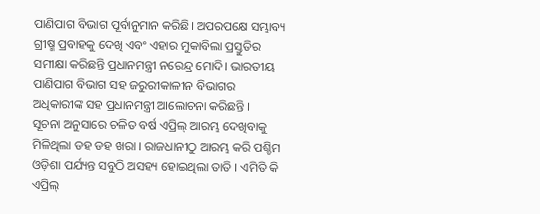ପାଣିପାଗ ବିଭାଗ ପୂର୍ବାନୁମାନ କରିଛି। ଅପରପକ୍ଷେ ସମ୍ଭାବ୍ୟ ଗ୍ରୀଷ୍ମ ପ୍ରବାହକୁ ଦେଖି ଏବଂ ଏହାର ମୁକାବିଲା ପ୍ରସ୍ତୁତିର ସମୀକ୍ଷା କରିଛନ୍ତି ପ୍ରଧାନମନ୍ତ୍ରୀ ନରେନ୍ଦ୍ର ମୋଦି। ଭାରତୀୟ ପାଣିପାଗ ବିଭାଗ ସହ ଜରୁରୀକାଳୀନ ବିଭାଗର ଅଧିକାରୀଙ୍କ ସହ ପ୍ରଧାନମନ୍ତ୍ରୀ ଆଲୋଚନା କରିଛନ୍ତି ।
ସୂଚନା ଅନୁସାରେ ଚଳିତ ବର୍ଷ ଏପ୍ରିଲ୍ ଆରମ୍ଭ ଦେଖିବାକୁ ମିଳିଥିଲା ଡହ ଡହ ଖରା । ରାଜଧାନୀଠୁ ଆରମ୍ଭ କରି ପଶ୍ଚିମ ଓଡ଼ିଶା ପର୍ଯ୍ୟନ୍ତ ସବୁଠି ଅସହ୍ୟ ହୋଇଥିଲା ତାତି । ଏମିତି କି ଏପ୍ରିଲ୍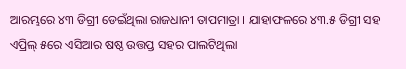ଆରମ୍ଭରେ ୪୩ ଡିଗ୍ରୀ ଡେଇଁଥିଲା ରାଜଧାନୀ ତାପମାତ୍ରା । ଯାହାଫଳରେ ୪୩.୫ ଡିଗ୍ରୀ ସହ ଏପ୍ରିଲ୍ ୫ରେ ଏସିଆର ଷଷ୍ଠ ଉତ୍ତପ୍ତ ସହର ପାଲଟିଥିଲା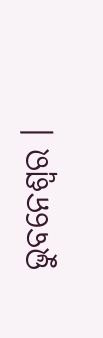ଭୁବନେଶ୍ୱର ।